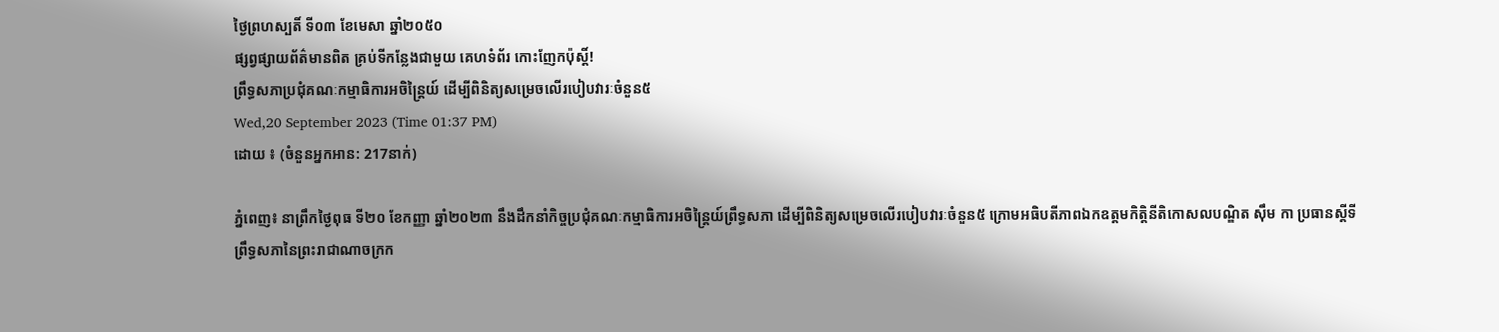ថ្ងៃព្រហស្បតិ៍ ទី០៣ ខែមេសា ឆ្នាំ២០៥០
ផ្សព្វផ្សាយព័ត៌មានពិត គ្រប់ទីកន្លែងជាមួយ គេហទំព័រ កោះញែកប៉ុស្តិ៍!
ព្រឹទ្ធសភាប្រជុំគណៈកម្មាធិការអចិន្ត្រៃយ៍ ដើម្បីពិនិត្យសម្រេចលើរបៀបវារៈចំនួន៥
Wed,20 September 2023 (Time 01:37 PM)
ដោយ ៖ (ចំនួនអ្នកអាន: 217នាក់)

ភ្នំពេញ៖ នាព្រឹកថ្ងៃពុធ ទី២០ ខែកញ្ញា ឆ្នាំ២០២៣ នឹងដឹកនាំកិច្ចប្រជុំគណៈកម្មាធិការអចិន្ត្រៃយ៍ព្រឹទ្ធសភា ដើម្បីពិនិត្យសម្រេចលើរបៀបវារៈចំនួន៥ ក្រោមអធិបតីភាពឯកឧត្តមកិត្តិនីតិកោសលបណ្ឌិត ស៊ឹម កា ប្រធានស្តីទីព្រឹទ្ធសភានៃព្រះរាជាណាចក្រក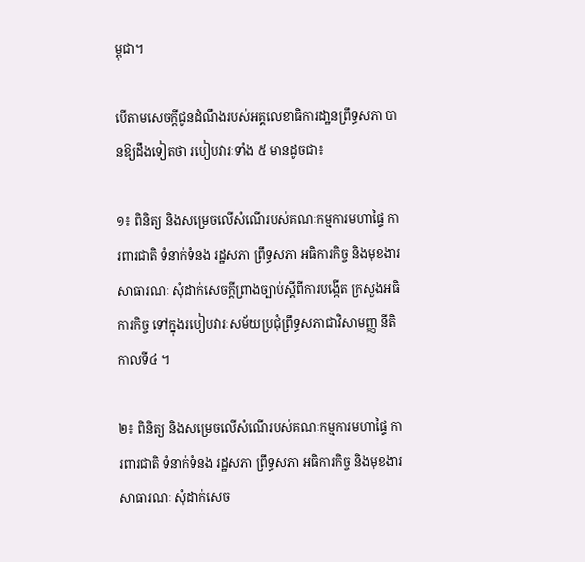ម្ពុជា។

បើតាមសេចក្តីជូនដំណឹងរបស់អគ្គលេខាធិការដា្ឋនព្រឹទ្ធសភា បានឱ្យដឹងទៀតថា របៀបវារៈទាំង ៥ មានដូចជា៖

១៖ ពិនិត្យ និងសម្រេចលើសំណើរបស់គណៈកម្មការមហាផ្ទៃ ការពារជាតិ ទំនាក់ទំនង រដ្ឋសភា ព្រឹទ្ធសភា អធិការកិច្ច និងមុខងារសាធារណៈ សុំដាក់សេចក្តីព្រាងច្បាប់ស្តីពីការបង្កើត ក្រសួងអធិការកិច្ច ទៅក្នុងរបៀបវារៈសម័យប្រជុំព្រឹទ្ធសភាជាវិសាមញ្ញ នីតិកាលទី៤ ។

២៖ ពិនិត្យ និងសម្រេចលើសំណើរបស់គណៈកម្មការមហាផ្ទៃ ការពារជាតិ ទំនាក់ទំនង រដ្ឋសភា ព្រឹទ្ធសភា អធិការកិច្ច និងមុខងារសាធារណៈ សុំដាក់សេច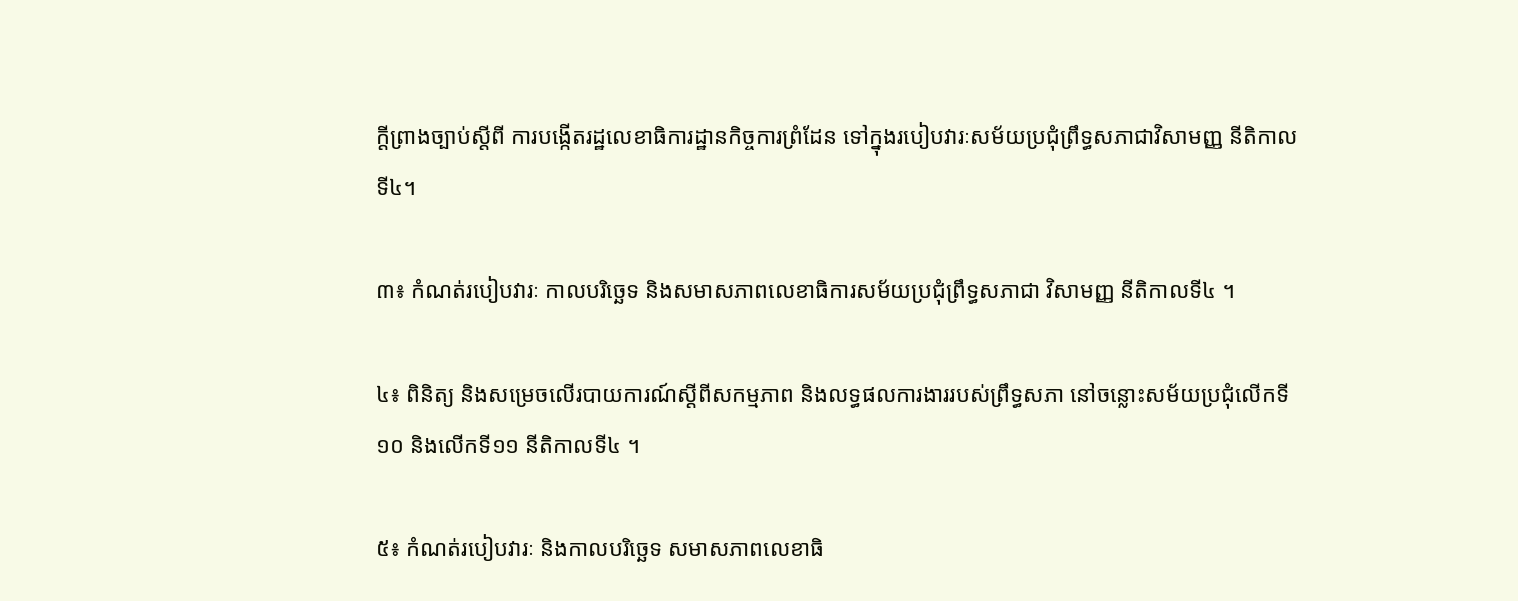ក្តីព្រាងច្បាប់ស្តីពី ការបង្កើតរដ្ឋលេខាធិការដ្ឋានកិច្ចការព្រំដែន ទៅក្នុងរបៀបវារៈសម័យប្រជុំព្រឹទ្ធសភាជាវិសាមញ្ញ នីតិកាលទី៤។

៣៖ កំណត់របៀបវារៈ កាលបរិច្ឆេទ និងសមាសភាពលេខាធិការសម័យប្រជុំព្រឹទ្ធសភាជា វិសាមញ្ញ នីតិកាលទី៤ ។

៤៖ ពិនិត្យ និងសម្រេចលើរបាយការណ៍ស្ដីពីសកម្មភាព និងលទ្ធផលការងាររបស់ព្រឹទ្ធសភា នៅចន្លោះសម័យប្រជុំលើកទី១០ និងលើកទី១១ នីតិកាលទី៤ ។

៥៖ កំណត់របៀបវារៈ និងកាលបរិច្ឆេទ សមាសភាពលេខាធិ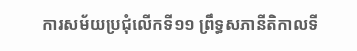ការសម័យប្រជុំលើកទី១១ ព្រឹទ្ធសភានីតិកាលទី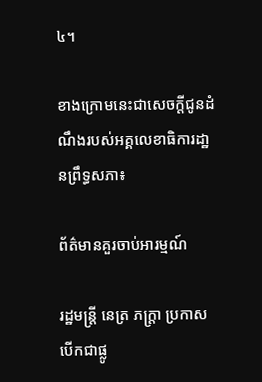៤។

ខាងក្រោមនេះជាសេចក្តីជូនដំណឹងរបស់អគ្គលេខាធិការដា្ឋនព្រឹទ្ធសភា៖

ព័ត៌មានគួរចាប់អារម្មណ៍

រដ្ឋមន្ត្រី នេត្រ ភក្ត្រា ប្រកាសបើកជាផ្លូ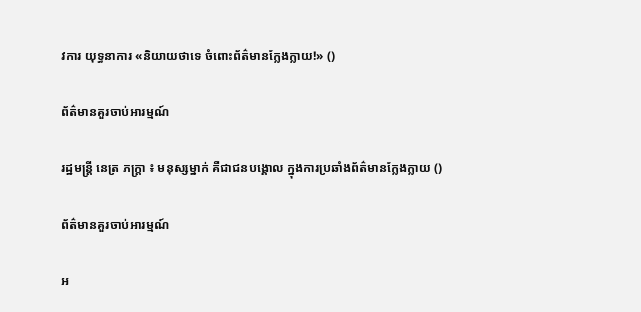វការ យុទ្ធនាការ «និយាយថាទេ ចំពោះព័ត៌មានក្លែងក្លាយ!» ()

ព័ត៌មានគួរចាប់អារម្មណ៍

រដ្ឋមន្ត្រី នេត្រ ភក្ត្រា ៖ មនុស្សម្នាក់ គឺជាជនបង្គោល ក្នុងការប្រឆាំងព័ត៌មានក្លែងក្លាយ ()

ព័ត៌មានគួរចាប់អារម្មណ៍

អ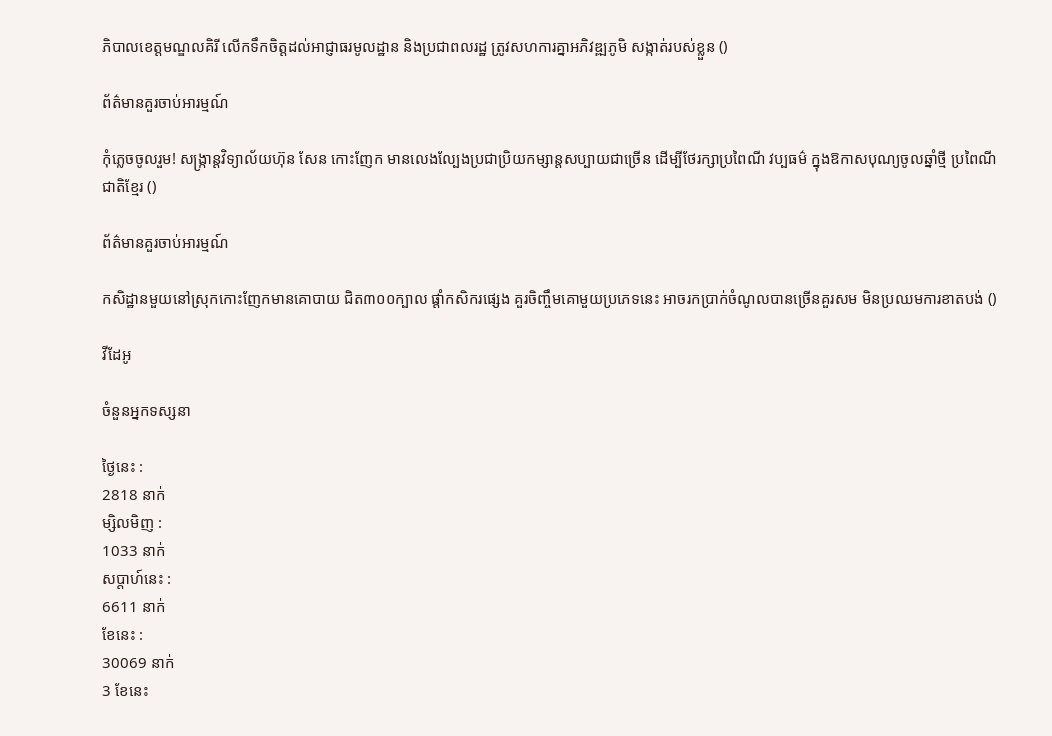ភិបាលខេត្តមណ្ឌលគិរី លើកទឹកចិត្តដល់អាជ្ញាធរមូលដ្ឋាន និងប្រជាពលរដ្ឋ ត្រូវសហការគ្នាអភិវឌ្ឍភូមិ សង្កាត់របស់ខ្លួន ()

ព័ត៌មានគួរចាប់អារម្មណ៍

កុំភ្លេចចូលរួម! សង្ក្រាន្តវិទ្យាល័យហ៊ុន សែន កោះញែក មានលេងល្បែងប្រជាប្រិយកម្សាន្តសប្បាយជាច្រើន ដើម្បីថែរក្សាប្រពៃណី វប្បធម៌ ក្នុងឱកាសបុណ្យចូលឆ្នាំថ្មី ប្រពៃណីជាតិខ្មែរ ()

ព័ត៌មានគួរចាប់អារម្មណ៍

កសិដ្ឋានមួយនៅស្រុកកោះញែកមានគោបាយ ជិត៣០០ក្បាល ផ្ដាំកសិករផ្សេង គួរចិញ្ចឹមគោមួយប្រភេទនេះ អាចរកប្រាក់ចំណូលបានច្រើនគួរសម មិនប្រឈមការខាតបង់ ()

វីដែអូ

ចំនួនអ្នកទស្សនា

ថ្ងៃនេះ :
2818 នាក់
ម្សិលមិញ :
1033 នាក់
សប្តាហ៍នេះ :
6611 នាក់
ខែនេះ :
30069 នាក់
3 ខែនេះ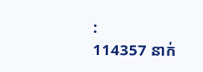:
114357 នាក់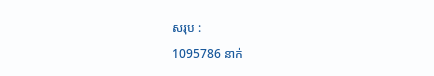សរុប :
1095786 នាក់